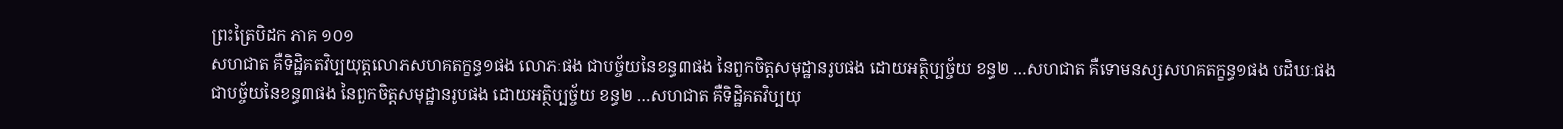ព្រះត្រៃបិដក ភាគ ១០១
សហជាត គឺទិដ្ឋិគតវិប្បយុត្តលោភសហគតក្ខន្ធ១ផង លោភៈផង ជាបច្ច័យនៃខន្ធ៣ផង នៃពួកចិត្តសមុដ្ឋានរូបផង ដោយអត្ថិប្បច្ច័យ ខន្ធ២ …សហជាត គឺទោមនស្សសហគតក្ខន្ធ១ផង បដិឃៈផង ជាបច្ច័យនៃខន្ធ៣ផង នៃពួកចិត្តសមុដ្ឋានរូបផង ដោយអត្ថិប្បច្ច័យ ខន្ធ២ …សហជាត គឺទិដ្ឋិគតវិប្បយុ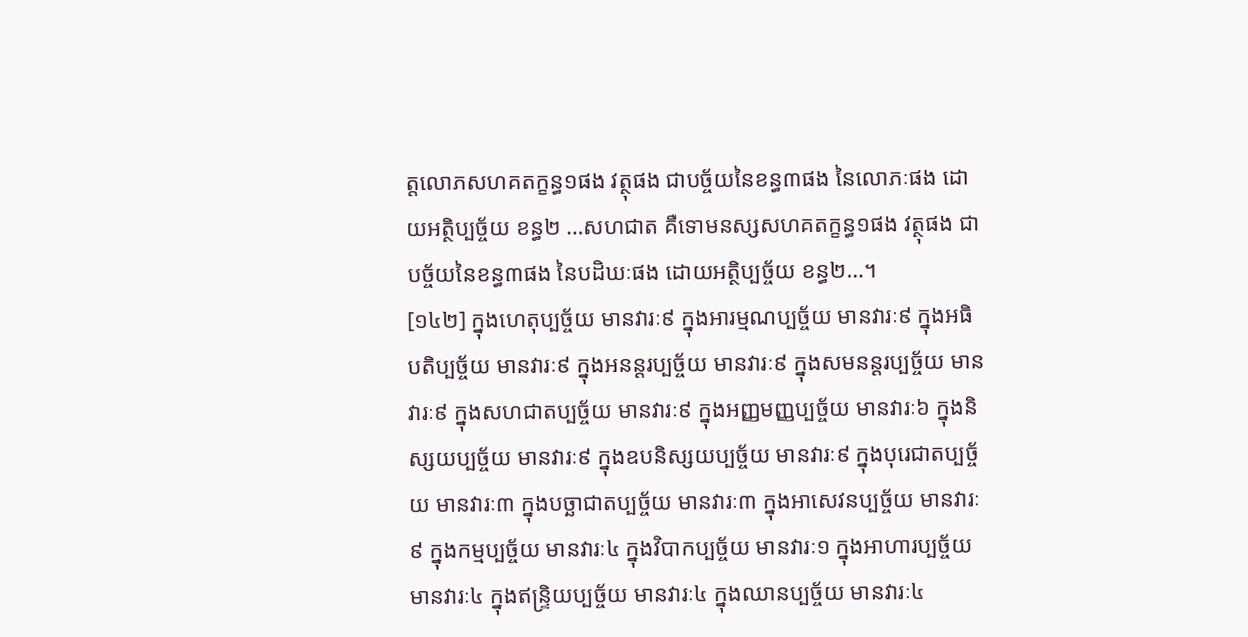ត្តលោភសហគតក្ខន្ធ១ផង វត្ថុផង ជាបច្ច័យនៃខន្ធ៣ផង នៃលោភៈផង ដោយអត្ថិប្បច្ច័យ ខន្ធ២ …សហជាត គឺទោមនស្សសហគតក្ខន្ធ១ផង វត្ថុផង ជាបច្ច័យនៃខន្ធ៣ផង នៃបដិឃៈផង ដោយអត្ថិប្បច្ច័យ ខន្ធ២…។
[១៤២] ក្នុងហេតុប្បច្ច័យ មានវារៈ៩ ក្នុងអារម្មណប្បច្ច័យ មានវារៈ៩ ក្នុងអធិបតិប្បច្ច័យ មានវារៈ៩ ក្នុងអនន្តរប្បច្ច័យ មានវារៈ៩ ក្នុងសមនន្តរប្បច្ច័យ មានវារៈ៩ ក្នុងសហជាតប្បច្ច័យ មានវារៈ៩ ក្នុងអញ្ញមញ្ញប្បច្ច័យ មានវារៈ៦ ក្នុងនិស្សយប្បច្ច័យ មានវារៈ៩ ក្នុងឧបនិស្សយប្បច្ច័យ មានវារៈ៩ ក្នុងបុរេជាតប្បច្ច័យ មានវារៈ៣ ក្នុងបច្ឆាជាតប្បច្ច័យ មានវារៈ៣ ក្នុងអាសេវនប្បច្ច័យ មានវារៈ៩ ក្នុងកម្មប្បច្ច័យ មានវារៈ៤ ក្នុងវិបាកប្បច្ច័យ មានវារៈ១ ក្នុងអាហារប្បច្ច័យ មានវារៈ៤ ក្នុងឥន្រ្ទិយប្បច្ច័យ មានវារៈ៤ ក្នុងឈានប្បច្ច័យ មានវារៈ៤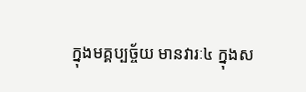ក្នុងមគ្គប្បច្ច័យ មានវារៈ៤ ក្នុងស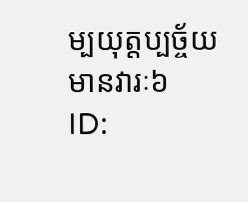ម្បយុត្តប្បច្ច័យ មានវារៈ៦
ID: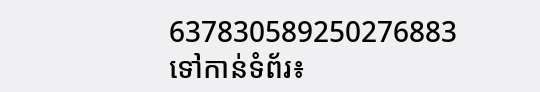637830589250276883
ទៅកាន់ទំព័រ៖